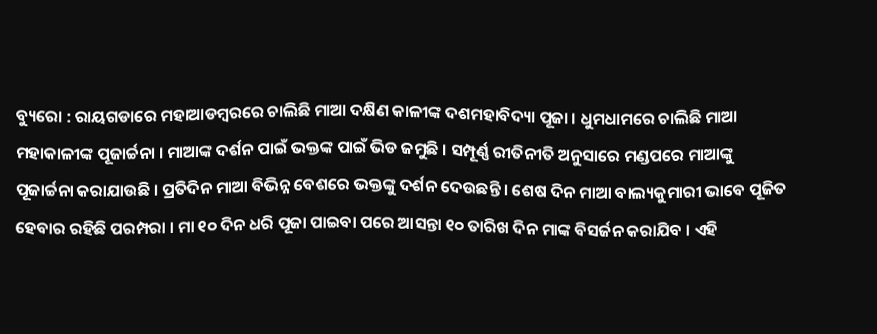ବ୍ୟୁରୋ : ରାୟଗଡାରେ ମହାଆଡମ୍ବରରେ ଚାଲିଛି ମାଆ ଦକ୍ଷିଣ କାଳୀଙ୍କ ଦଶମହାବିଦ୍ୟା ପୂଜା । ଧୁମଧାମରେ ଚାଲିଛି ମାଆ ମହାକାଳୀଙ୍କ ପୂଜାର୍ଚ୍ଚନା । ମାଆଙ୍କ ଦର୍ଶନ ପାଇଁ ଭକ୍ତଙ୍କ ପାଇଁ ଭିଡ ଜମୁଛି । ସମ୍ପୂର୍ଣ୍ଣ ରୀତିନୀତି ଅନୁସାରେ ମଣ୍ଡପରେ ମାଆଙ୍କୁ ପୂଜାର୍ଚ୍ଚନା କରାଯାଉଛି । ପ୍ରତିଦିନ ମାଆ ବିଭିନ୍ନ ବେଶରେ ଭକ୍ତଙ୍କୁ ଦର୍ଶନ ଦେଉଛନ୍ତି । ଶେଷ ଦିନ ମାଆ ବାଲ୍ୟକୁମାରୀ ଭାବେ ପୂଜିତ ହେବାର ରହିଛି ପରମ୍ପରା । ମା ୧୦ ଦିନ ଧରି ପୂଜା ପାଇବା ପରେ ଆସନ୍ତା ୧୦ ତାରିଖ ଦିନ ମାଙ୍କ ବିସର୍ଜନ କରାଯିବ । ଏହି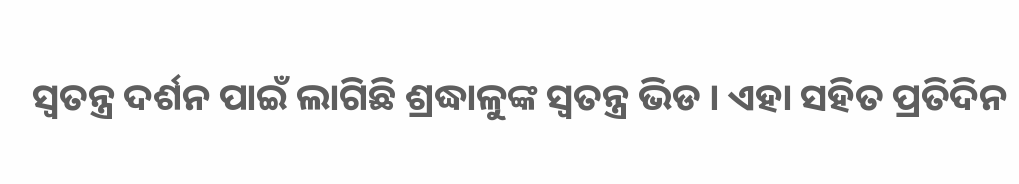ସ୍ୱତନ୍ତ୍ର ଦର୍ଶନ ପାଇଁ ଲାଗିଛି ଶ୍ରଦ୍ଧାଳୁଙ୍କ ସ୍ୱତନ୍ତ୍ର ଭିଡ । ଏହା ସହିତ ପ୍ରତିଦିନ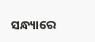ସନ୍ଧ୍ୟାରେ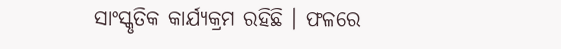ସାଂସ୍କୃତିକ କାର୍ଯ୍ୟକ୍ରମ ରହିଛି । ଫଳରେ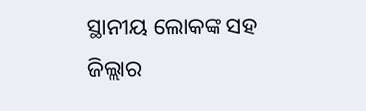ସ୍ଥାନୀୟ ଲୋକଙ୍କ ସହ ଜିଲ୍ଲାର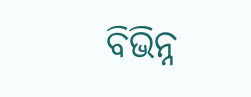ବିଭିନ୍ନ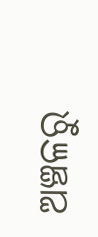ଅଞ୍ଚଳରୁ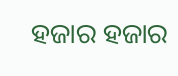ହଜାର ହଜାର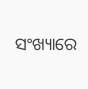ସଂଖ୍ୟାରେ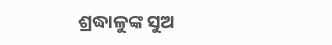ଶ୍ରଦ୍ଧାଳୁଙ୍କ ସୁଅ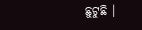ଛୁଟୁଛି ।